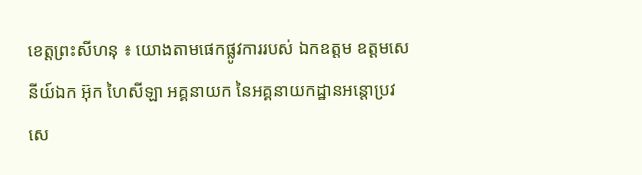ខេត្តព្រះសីហនុ ៖ យោងតាមផេកផ្លូវការរបស់ ឯកឧត្តម ឧត្តមសេនីយ៍ឯក អ៊ុក ហៃសីឡា អគ្គនាយក នៃអគ្គនាយកដ្ឋានអន្តោប្រវសេ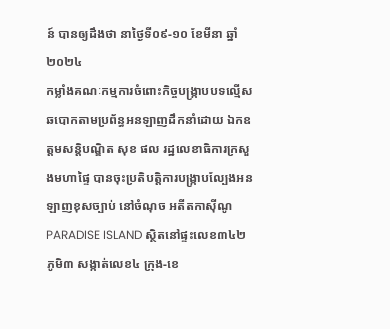ន៍ បានឲ្យដឹងថា នាថ្ងៃទី០៩-១០ ខែមីនា ឆ្នាំ២០២៤
កម្លាំងគណៈកម្មការចំពោះកិច្ចបង្ក្រាបបទល្មើស ឆបោកតាមប្រព័ន្ធអនឡាញដឹកនាំដោយ ឯកឧត្តមសន្តិបណ្ឌិត សុខ ផល រដ្ឋលេខាធិការក្រសួងមហាផ្ទៃ បានចុះប្រតិបត្តិការបង្រ្កាបល្បែងអនឡាញខុសច្បាប់ នៅចំណុច អតីតកាស៊ីណូ PARADISE ISLAND ស្ថិតនៅផ្ទះលេខ៣៤២ ភូមិ៣ សង្កាត់លេខ៤ ក្រុង-ខេ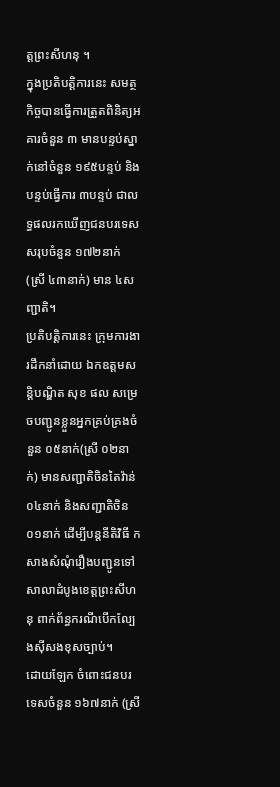ត្តព្រះសីហនុ ។
ក្នុងប្រតិបត្តិការនេះ សមត្ថកិច្ចបានធ្វើការត្រួតពិនិត្យអគារចំនួន ៣ មានបន្ទប់ស្នាក់នៅចំនួន ១៩៥បន្ទប់ និងបន្ទប់ធ្វើការ ៣បន្ទប់ ជាលទ្ធផលរកឃើញជនបរទេសសរុបចំនួន ១៧២នាក់ (ស្រី ៤៣នាក់) មាន ៤សញ្ជាតិ។
ប្រតិបត្តិការនេះ ក្រុមការងារដឹកនាំដោយ ឯកឧត្តមសន្តិបណ្ឌិត សុខ ផល សម្រេចបញ្ជូនខ្លួនអ្នកគ្រប់គ្រងចំនួន ០៥នាក់(ស្រី ០២នាក់) មានសញ្ជាតិចិនតៃវ៉ាន់ ០៤នាក់ និងសញ្ជាតិចិន ០១នាក់ ដើម្បីបន្តនីតិវិធី កសាងសំណុំរឿងបញ្ជូនទៅសាលាដំបូងខេត្តព្រះសីហនុ ពាក់ព័ន្ធករណីបើកល្បែងស៊ីសងខុសច្បាប់។
ដោយឡែក ចំពោះជនបរទេសចំនួន ១៦៧នាក់ (ស្រី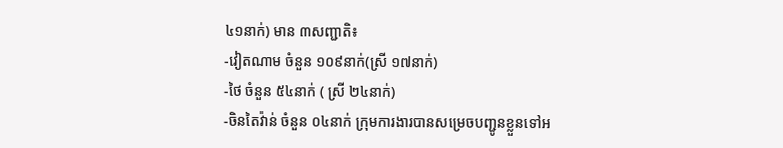៤១នាក់) មាន ៣សញ្ជាតិ៖
-វៀតណាម ចំនួន ១០៩នាក់(ស្រី ១៧នាក់)
-ថៃ ចំនួន ៥៤នាក់ ( ស្រី ២៤នាក់)
-ចិនតៃវ៉ាន់ ចំនួន ០៤នាក់ ក្រុមការងារបានសម្រេចបញ្ជូនខ្លួនទៅអ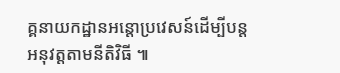គ្គនាយកដ្ឋានអន្តោប្រវេសន៍ដើម្បីបន្តអនុវត្តតាមនីតិវិធី ៕